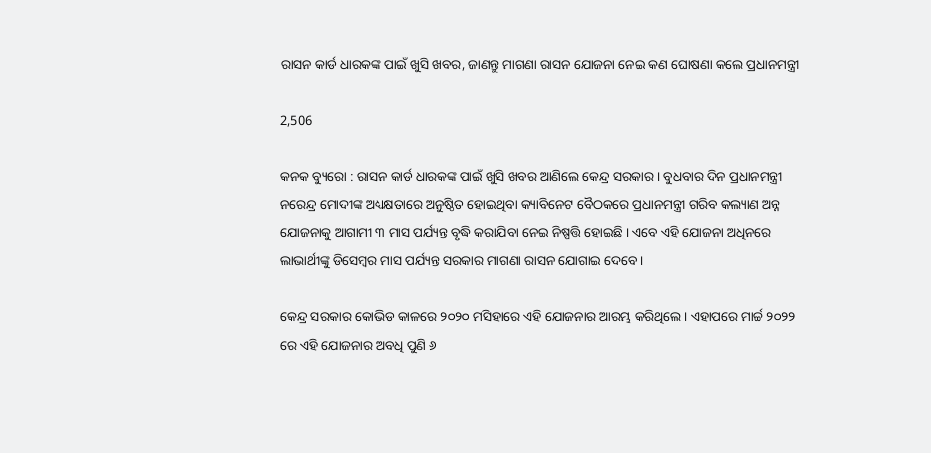ରାସନ କାର୍ଡ ଧାରକଙ୍କ ପାଇଁ ଖୁସି ଖବର, ଜାଣନ୍ତୁ ମାଗଣା ରାସନ ଯୋଜନା ନେଇ କଣ ଘୋଷଣା କଲେ ପ୍ରଧାନମନ୍ତ୍ରୀ

2,506

କନକ ବ୍ୟୁରୋ : ରାସନ କାର୍ଡ ଧାରକଙ୍କ ପାଇଁ ଖୁସି ଖବର ଆଣିଲେ କେନ୍ଦ୍ର ସରକାର । ବୁଧବାର ଦିନ ପ୍ରଧାନମନ୍ତ୍ରୀ ନରେନ୍ଦ୍ର ମୋଦୀଙ୍କ ଅଧ୍ୟକ୍ଷତାରେ ଅନୁଷ୍ଠିତ ହୋଇଥିବା କ୍ୟାବିନେଟ ବୈଠକରେ ପ୍ରଧାନମନ୍ତ୍ରୀ ଗରିବ କଲ୍ୟାଣ ଅନ୍ନ ଯୋଜନାକୁ ଆଗାମୀ ୩ ମାସ ପର୍ଯ୍ୟନ୍ତ ବୃଦ୍ଧି କରାଯିବା ନେଇ ନିଷ୍ପତ୍ତି ହୋଇଛି । ଏବେ ଏହି ଯୋଜନା ଅଧିନରେ ଲାଭାର୍ଥୀଙ୍କୁ ଡିସେମ୍ବର ମାସ ପର୍ଯ୍ୟନ୍ତ ସରକାର ମାଗଣା ରାସନ ଯୋଗାଇ ଦେବେ ।

କେନ୍ଦ୍ର ସରକାର କୋଭିଡ କାଳରେ ୨୦୨୦ ମସିହାରେ ଏହି ଯୋଜନାର ଆରମ୍ଭ କରିଥିଲେ । ଏହାପରେ ମାର୍ଚ୍ଚ ୨୦୨୨ ରେ ଏହି ଯୋଜନାର ଅବଧି ପୁଣି ୬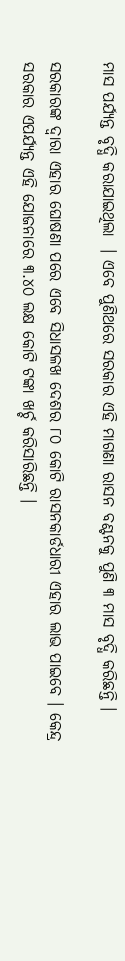ମାସ ପର୍ଯ୍ୟନ୍ତ ବୃଦ୍ଧି କରାଯାଇଥିଲା  । ଏବେ ପୁଣିଥରେ ସରକାର ଏହି ମାଗଣା ରାସନ ବଣ୍ଟନକୁ ପୁଣି ୩ ମାସ ବୃଦ୍ଧି କରିଛନ୍ତି ।

ସରକାରଙ୍କ ଦ୍ୱାରା ଏହାର ଘୋଷଣା ପରେ ଏବେ ସିଧାସଳଖ ଦେଶର ୮୦ କୋଟି ରାସନକାର୍ଡଧାରୀ ଏହାର ଲାଭ ପାଇବେ । କେନ୍ଦ୍ର ସରକାର ଏପର୍ଯ୍ୟନ୍ତ ଏହି ଯୋଜନାରେ ୩.୪୦ ଲକ୍ଷ କୋଟି ଟଙ୍କା ଖର୍ଚ୍ଚ କରିସାରିଛନ୍ତି ।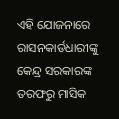ଏହି ଯୋଜନାରେ ରାସନକାର୍ଡଧାରୀଙ୍କୁ କେନ୍ଦ୍ର ସରକାରଙ୍କ ତରଫରୁ ମାସିକ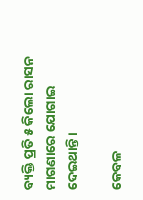ବ୍ୟକ୍ତି ପ୍ରତି ୫ କିଲୋ ରାସନ ମାଗଣାରେ ଯୋଗାଇ ଦେଇଥାନ୍ତି ।

କେବଳ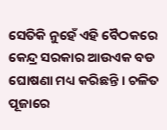ସେତିକି ନୁହେଁ ଏହି ବୈଠକରେ କେନ୍ଦ୍ର ସରକାର ଆଉଏକ ବଡ ଘୋଷଣା ମଧ୍ୟ କରିଛନ୍ତି । ଚଳିତ ପୂଜାରେ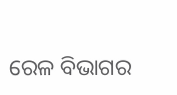ରେଳ ବିଭାଗର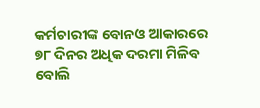କର୍ମଚାରୀଙ୍କ ବୋନଓ ଆକାରରେ ୭୮ ଦିନର ଅଧିକ ଦରମା ମିଳିବ ବୋଲି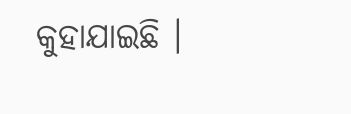କୁହାଯାଇଛି ।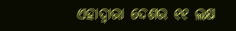ଏହାଦ୍ୱାରା ଦେଶର ୧୧ ଲକ୍ଷ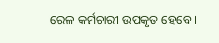ରେଳ କର୍ମଚାରୀ ଉପକୃତ ହେବେ ।